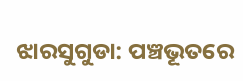ଝାରସୁଗୁଡା: ପଞ୍ଚଭୂତରେ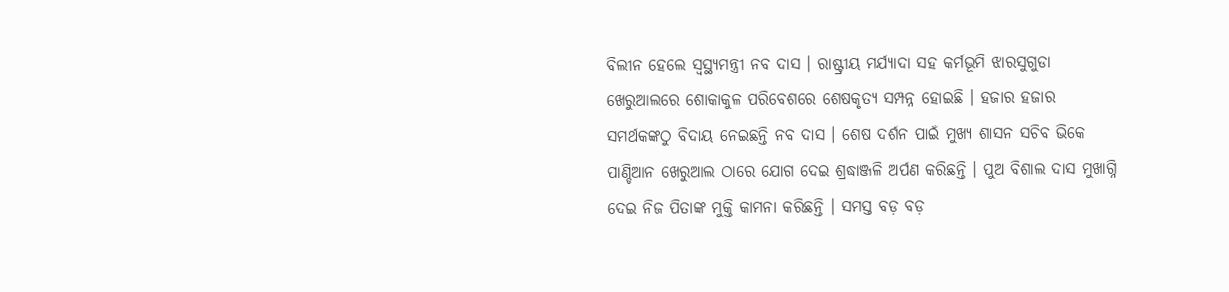ବିଲୀନ ହେଲେ ସ୍ବସ୍ଥ୍ୟମନ୍ତ୍ରୀ ନବ ଦାସ । ରାଷ୍ଟ୍ରୀୟ ମର୍ଯ୍ୟାଦା ସହ କର୍ମଭୂମି ଝାରସୁଗୁଡା ଖେରୁଆଲରେ ଶୋକାକୁଳ ପରିବେଶରେ ଶେଷକୃତ୍ୟ ସମ୍ପନ୍ନ ହୋଇଛି । ହଜାର ହଜାର ସମର୍ଥକଙ୍କଠୁ ବିଦାୟ ନେଇଛନ୍ତି ନବ ଦାସ । ଶେଷ ଦର୍ଶନ ପାଇଁ ମୁଖ୍ୟ ଶାସନ ସଚିବ ଭିକେ ପାଣ୍ଡିଆନ ଖେରୁଆଲ ଠାରେ ଯୋଗ ଦେଇ ଶ୍ରଦ୍ଧାଞ୍ଜଳି ଅର୍ପଣ କରିଛନ୍ତି । ପୁଅ ବିଶାଲ ଦାସ ମୁଖାଗ୍ନି ଦେଇ ନିଜ ପିତାଙ୍କ ମୁକ୍ତି କାମନା କରିଛନ୍ତି । ସମସ୍ତ ବଡ଼ ବଡ଼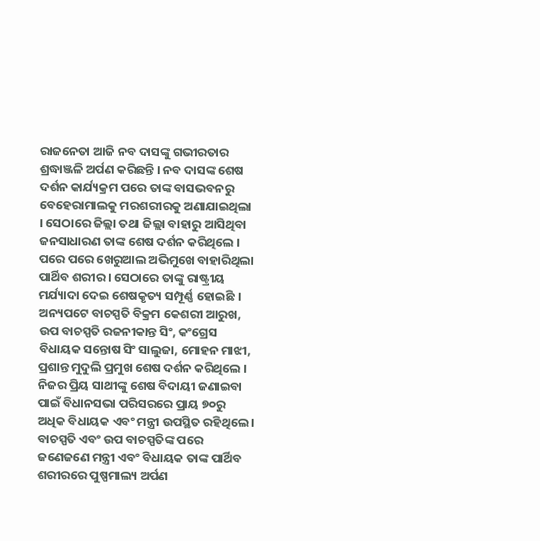ରାଜନେତା ଆଜି ନବ ଦାସଙ୍କୁ ଗଭୀରତାର ଶ୍ରଦ୍ଧାଞ୍ଜଳି ଅର୍ପଣ କରିଛନ୍ତି । ନବ ଦାସଙ୍କ ଶେଷ ଦର୍ଶନ କାର୍ଯ୍ୟକ୍ରମ ପରେ ତାଙ୍କ ବାସଭବନରୁ ବେହେରାମାଲକୁ ମରଶରୀରକୁ ଅଣାଯାଇଥିଲା । ସେଠାରେ ଜିଲ୍ଲା ତଥା ଜିଲ୍ଲା ବାହାରୁ ଆସିଥିବା ଜନସାଧାରଣ ତାଙ୍କ ଶେଷ ଦର୍ଶନ କରିଥିଲେ । ପରେ ପରେ ଖେରୁଆଲ ଅଭିମୁଖେ ବାହାରିଥିଲା ପାର୍ଥିବ ଶରୀର । ସେଠାରେ ତାଙ୍କୁ ରାଷ୍ଟ୍ରୀୟ ମର୍ଯ୍ୟାଦା ଦେଇ ଶେଷକୃତ୍ୟ ସମ୍ପୂର୍ଣ୍ଣ ହୋଇଛି ।
ଅନ୍ୟପଟେ ବାଚସ୍ପତି ବିକ୍ରମ କେଶରୀ ଆରୁଖ, ଉପ ବାଚସ୍ପତି ରଜନୀକାନ୍ତ ସିଂ, କଂଗ୍ରେସ ବିଧାୟକ ସନ୍ତୋଷ ସିଂ ସାଲୁଜା, ମୋହନ ମାଝୀ, ପ୍ରଶାନ୍ତ ମୁଦୁଲି ପ୍ରମୁଖ ଶେଷ ଦର୍ଶନ କରିଥିଲେ । ନିଜର ପ୍ରିୟ ସାଥୀଙ୍କୁ ଶେଷ ବିଦାୟୀ ଜଣାଇବା ପାଇଁ ବିଧାନସଭା ପରିସରରେ ପ୍ରାୟ ୭୦ରୁ ଅଧିକ ବିଧାୟକ ଏବଂ ମନ୍ତ୍ରୀ ଉପସ୍ଥିତ ରହିଥିଲେ । ବାଚସ୍ପତି ଏବଂ ଉପ ବାଚସ୍ପତିଙ୍କ ପରେ ଜଣେଜଣେ ମନ୍ତ୍ରୀ ଏବଂ ବିଧାୟକ ତାଙ୍କ ପାର୍ଥିବ ଶରୀରରେ ପୁଷ୍ପମାଲ୍ୟ ଅର୍ପଣ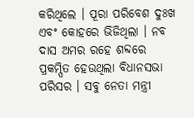କରିଥିଲେ । ପୂରା ପରିବେଶ ଦୁଃଖ ଏବଂ କୋହରେ ଭିଜିଥିଲା । ନବ ଦାସ ଅମର ରହେ ଶବ୍ଦରେ ପ୍ରକମ୍ପିତ ହେଉଥିଲା ବିଧାନସଭା ପରିସର । ସବୁ ନେତା ମନ୍ତ୍ରୀ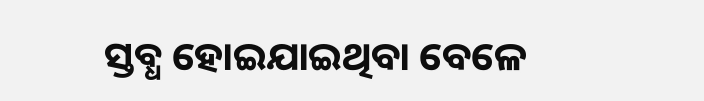ସ୍ତବ୍ଧ ହୋଇଯାଇଥିବା ବେଳେ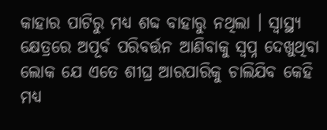କାହାର ପାଟିରୁ ମଧ୍ୟ ଶବ୍ଦ ବାହାରୁ ନଥିଲା । ସ୍ବାସ୍ଥ୍ୟ କ୍ଷେତ୍ରରେ ଅପୂର୍ବ ପରିବର୍ତ୍ତନ ଆଣିବାକୁ ସ୍ବପ୍ନ ଦେଖୁଥିବା ଲୋକ ଯେ ଏତେ ଶୀଘ୍ର ଆରପାରିକୁ ଚାଲିଯିବ କେହି ମଧ୍ୟ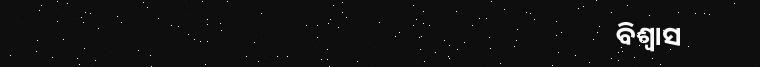ବିଶ୍ବାସ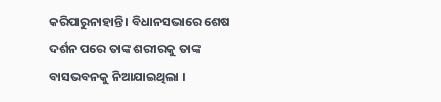କରିପାରୁନାହାନ୍ତି । ବିଧାନସଭାରେ ଶେଷ ଦର୍ଶନ ପରେ ତାଙ୍କ ଶରୀରକୁ ତାଙ୍କ ବାସଭବନକୁ ନିଆଯାଇଥିଲା ।